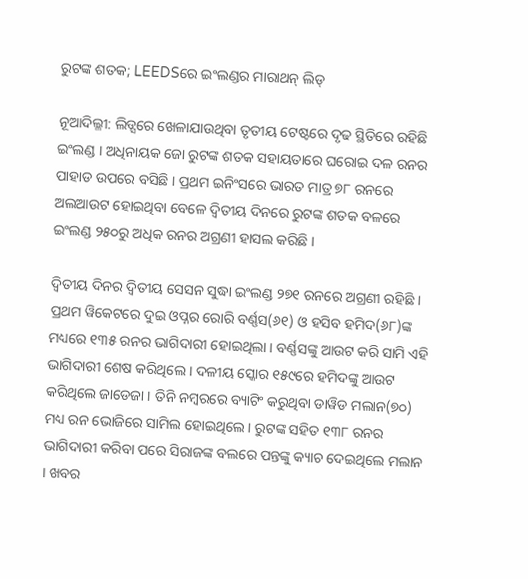ରୁଟଙ୍କ ଶତକ; LEEDSରେ ଇଂଲଣ୍ଡର ମାରାଥନ୍ ଲିଡ୍

ନୂଆଦିଲ୍ଳୀ: ଲିଡ୍ସରେ ଖେଳାଯାଉଥିବା ତୃତୀୟ ଟେଷ୍ଟରେ ଦୃଢ ସ୍ଥିତିରେ ରହିଛି ଇଂଲଣ୍ଡ । ଅଧିନାୟକ ଜୋ ରୁଟଙ୍କ ଶତକ ସହାୟତାରେ ଘରୋଇ ଦଳ ରନର ପାହାଡ ଉପରେ ବସିଛି । ପ୍ରଥମ ଇନିଂସରେ ଭାରତ ମାତ୍ର ୭୮ ରନରେ ଅଲଆଉଟ ହୋଇଥିବା ବେଳେ ଦ୍ୱିତୀୟ ଦିନରେ ରୁଟଙ୍କ ଶତକ ବଳରେ ଇଂଲଣ୍ଡ ୨୫୦ରୁ ଅଧିକ ରନର ଅଗ୍ରଣୀ ହାସଲ କରିଛି ।

ଦ୍ୱିତୀୟ ଦିନର ଦ୍ୱିତୀୟ ସେସନ ସୁଦ୍ଧା ଇଂଲଣ୍ଡ ୨୭୧ ରନରେ ଅଗ୍ରଣୀ ରହିଛି । ପ୍ରଥମ ୱିକେଟରେ ଦୁଇ ଓପ୍ନର ରୋରି ବର୍ଣ୍ଣସ(୬୧) ଓ ହସିବ ହମିଦ(୬୮)ଙ୍କ ମଧ୍ୟରେ ୧୩୫ ରନର ଭାଗିଦାରୀ ହୋଇଥିଲା । ବର୍ଣ୍ଣସଙ୍କୁ ଆଉଟ କରି ସାମି ଏହି ଭାଗିଦାରୀ ଶେଷ କରିଥିଲେ । ଦଳୀୟ ସ୍କୋର ୧୫୯ରେ ହମିଦଙ୍କୁ ଆଉଟ କରିଥିଲେ ଜାଡେଜା । ତିନି ନମ୍ବରରେ ବ୍ୟାଟିଂ କରୁଥିବା ଡାୱିଡ ମଲାନ(୭୦) ମଧ୍ୟ ରନ ଭୋଜିରେ ସାମିଲ ହୋଇଥିଲେ । ରୁଟଙ୍କ ସହିତ ୧୩୮ ରନର ଭାଗିଦାରୀ କରିବା ପରେ ସିରାଜଙ୍କ ବଲରେ ପନ୍ତଙ୍କୁ କ୍ୟାଚ ଦେଇଥିଲେ ମଲାନ । ଖବର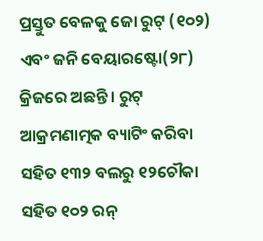ପ୍ରସ୍ତୁତ ବେଳକୁ ଜୋ ରୁଟ୍ (୧୦୨) ଏବଂ ଜନି ବେୟାରଷ୍ଟୋ(୨୮) କ୍ରିଜରେ ଅଛନ୍ତି । ରୁଟ୍ ଆକ୍ରମଣାତ୍ମକ ବ୍ୟାଟିଂ କରିବା ସହିତ ୧୩୨ ବଲରୁ ୧୨ଚୌକା ସହିତ ୧୦୨ ରନ୍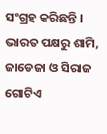ସଂଗ୍ରହ କରିଛନ୍ତି । ଭାରତ ପକ୍ଷରୁ ଶାମି, ଜାଡେଜା ଓ ସିରାଜ ଗୋଟିଏ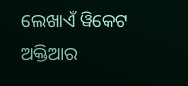ଲେଖାଏଁ ୱିକେଟ ଅକ୍ତିଆର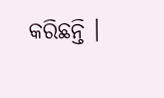କରିଛନ୍ତି ।